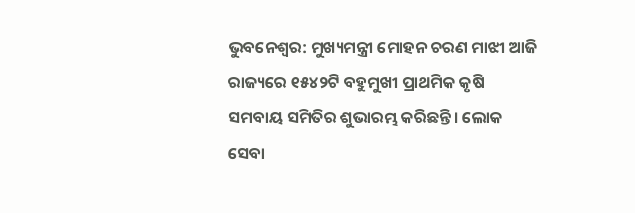ଭୁବନେଶ୍ୱର: ମୁଖ୍ୟମନ୍ତ୍ରୀ ମୋହନ ଚରଣ ମାଝୀ ଆଜି ରାଜ୍ୟରେ ୧୫୪୨ଟି ବହୁମୁଖୀ ପ୍ରାଥମିକ କୃଷି ସମବାୟ ସମିତିର ଶୁଭାରମ୍ଭ କରିଛନ୍ତି। ଲୋକ ସେବା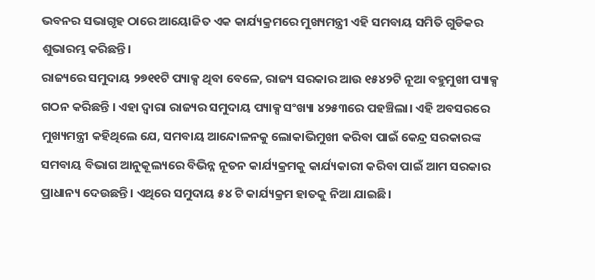ଭବନର ସଭାଗୃହ ଠାରେ ଆୟୋଜିତ ଏକ କାର୍ଯ୍ୟକ୍ରମରେ ମୁଖ୍ୟମନ୍ତ୍ରୀ ଏହି ସମବାୟ ସମିତି ଗୁଡିକର ଶୁଭାରମ୍ଭ କରିଛନ୍ତି।
ରାଜ୍ୟରେ ସମୁଦାୟ ୨୭୧୧ଟି ପ୍ୟାକ୍ସ ଥିବା ବେଳେ, ରାଜ୍ୟ ସରକାର ଆଉ ୧୫୪୨ଟି ନୂଆ ବହୁମୁଖୀ ପ୍ୟାକ୍ସ ଗଠନ କରିଛନ୍ତି । ଏହା ଦ୍ୱାରା ରାଜ୍ୟର ସମୁଦାୟ ପ୍ୟାକ୍ସ ସଂଖ୍ୟା ୪୨୫୩ରେ ପହଞ୍ଚିଲା। ଏହି ଅବସରରେ ମୁଖ୍ୟମନ୍ତ୍ରୀ କହିଥିଲେ ଯେ, ସମବାୟ ଆନ୍ଦୋଳନକୁ ଲୋକାଭିମୁଖୀ କରିବା ପାଇଁ କେନ୍ଦ୍ର ସରକାରଙ୍କ ସମବାୟ ବିଭାଗ ଆନୁକୂଲ୍ୟରେ ବିଭିନ୍ନ ନୂତନ କାର୍ଯ୍ୟକ୍ରମକୁ କାର୍ଯ୍ୟକାରୀ କରିବା ପାଇଁ ଆମ ସରକାର ପ୍ରାଧାନ୍ୟ ଦେଉଛନ୍ତି। ଏଥିରେ ସମୁଦାୟ ୫୪ ଟି କାର୍ଯ୍ୟକ୍ରମ ହାତକୁ ନିଆ ଯାଇଛି।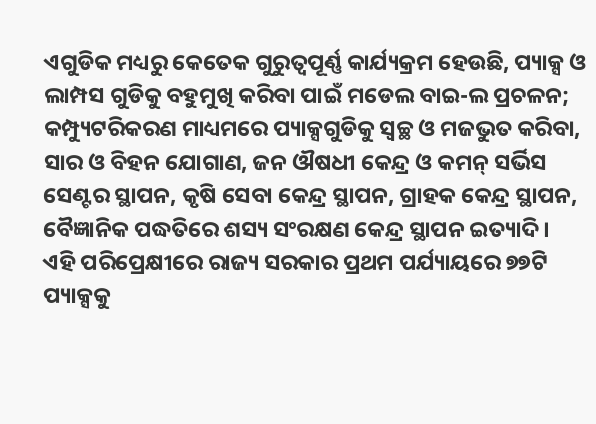ଏଗୁଡିକ ମଧ୍ୟରୁ କେତେକ ଗୁରୁତ୍ୱପୂର୍ଣ୍ଣ କାର୍ଯ୍ୟକ୍ରମ ହେଉଛି, ପ୍ୟାକ୍ସ ଓ ଲାମ୍ପସ ଗୁଡିକୁ ବହୁମୁଖି କରିବା ପାଇଁ ମଡେଲ ବାଇ-ଲ ପ୍ରଚଳନ; କମ୍ପ୍ୟୁଟରିକରଣ ମାଧ୍ୟମରେ ପ୍ୟାକ୍ସଗୁଡିକୁ ସ୍ୱଚ୍ଛ ଓ ମଜଭୁତ କରିବା, ସାର ଓ ବିହନ ଯୋଗାଣ, ଜନ ଔଷଧୀ କେନ୍ଦ୍ର ଓ କମନ୍ ସର୍ଭିସ ସେଣ୍ଟର ସ୍ଥାପନ, କୃଷି ସେବା କେନ୍ଦ୍ର ସ୍ଥାପନ, ଗ୍ରାହକ କେନ୍ଦ୍ର ସ୍ଥାପନ, ବୈଜ୍ଞାନିକ ପଦ୍ଧତିରେ ଶସ୍ୟ ସଂରକ୍ଷଣ କେନ୍ଦ୍ର ସ୍ଥାପନ ଇତ୍ୟାଦି।
ଏହି ପରିପ୍ରେକ୍ଷୀରେ ରାଜ୍ୟ ସରକାର ପ୍ରଥମ ପର୍ଯ୍ୟାୟରେ ୭୭ଟି ପ୍ୟାକ୍ସକୁ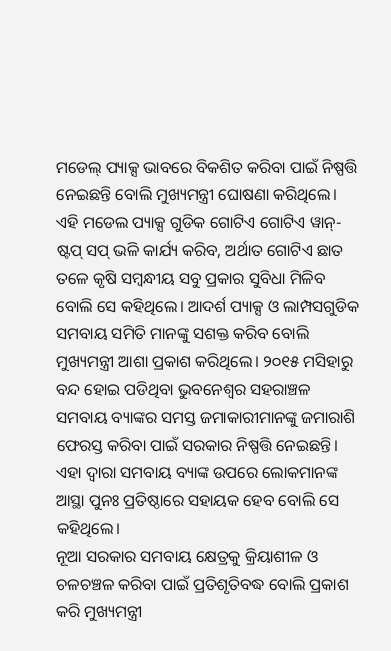ମଡେଲ୍ ପ୍ୟାକ୍ସ ଭାବରେ ବିକଶିତ କରିବା ପାଇଁ ନିଷ୍ପତ୍ତି ନେଇଛନ୍ତି ବୋଲି ମୁଖ୍ୟମନ୍ତ୍ରୀ ଘୋଷଣା କରିଥିଲେ। ଏହି ମଡେଲ ପ୍ୟାକ୍ସ ଗୁଡିକ ଗୋଟିଏ ଗୋଟିଏ ୱାନ୍-ଷ୍ଟପ୍ ସପ୍ ଭଳି କାର୍ଯ୍ୟ କରିବ, ଅର୍ଥାତ ଗୋଟିଏ ଛାତ ତଳେ କୃଷି ସମ୍ବନ୍ଧୀୟ ସବୁ ପ୍ରକାର ସୁବିଧା ମିଳିବ ବୋଲି ସେ କହିଥିଲେ। ଆଦର୍ଶ ପ୍ୟାକ୍ସ ଓ ଲାମ୍ପସଗୁଡିକ ସମବାୟ ସମିତି ମାନଙ୍କୁ ସଶକ୍ତ କରିବ ବୋଲି ମୁଖ୍ୟମନ୍ତ୍ରୀ ଆଶା ପ୍ରକାଶ କରିଥିଲେ। ୨୦୧୫ ମସିହାରୁ ବନ୍ଦ ହୋଇ ପଡିଥିବା ଭୁବନେଶ୍ୱର ସହରାଞ୍ଚଳ ସମବାୟ ବ୍ୟାଙ୍କର ସମସ୍ତ ଜମାକାରୀମାନଙ୍କୁ ଜମାରାଶି ଫେରସ୍ତ କରିବା ପାଇଁ ସରକାର ନିଷ୍ପତ୍ତି ନେଇଛନ୍ତି। ଏହା ଦ୍ୱାରା ସମବାୟ ବ୍ୟାଙ୍କ ଉପରେ ଲୋକମାନଙ୍କ ଆସ୍ଥା ପୁନଃ ପ୍ରତିଷ୍ଠାରେ ସହାୟକ ହେବ ବୋଲି ସେ କହିଥିଲେ।
ନୂଆ ସରକାର ସମବାୟ କ୍ଷେତ୍ରକୁ କ୍ରିୟାଶୀଳ ଓ ଚଳଚଞ୍ଚଳ କରିବା ପାଇଁ ପ୍ରତିଶୃତିବଦ୍ଧ ବୋଲି ପ୍ରକାଶ କରି ମୁଖ୍ୟମନ୍ତ୍ରୀ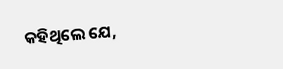କହିଥିଲେ ଯେ,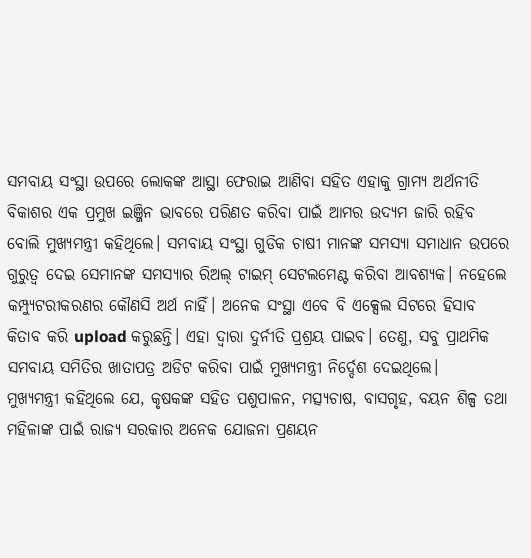ସମବାୟ ସଂସ୍ଥା ଉପରେ ଲୋକଙ୍କ ଆସ୍ଥା ଫେରାଇ ଆଣିବା ସହିତ ଏହାକୁ ଗ୍ରାମ୍ୟ ଅର୍ଥନୀତି ବିକାଶର ଏକ ପ୍ରମୁଖ ଇଞ୍ଜିନ ଭାବରେ ପରିଣତ କରିବା ପାଇଁ ଆମର ଉଦ୍ୟମ ଜାରି ରହିବ ବୋଲି ମୁଖ୍ୟମନ୍ତ୍ରୀ କହିଥିଲେ। ସମବାୟ ସଂସ୍ଥା ଗୁଡିକ ଚାଷୀ ମାନଙ୍କ ସମସ୍ୟା ସମାଧାନ ଉପରେ ଗୁରୁତ୍ୱ ଦେଇ ସେମାନଙ୍କ ସମସ୍ୟାର ରିଅଲ୍ ଟାଇମ୍ ସେଟଲମେଣ୍ଟ କରିବା ଆବଶ୍ୟକ। ନହେଲେ କମ୍ପ୍ୟୁଟରୀକରଣର କୌଣସି ଅର୍ଥ ନାହିଁ। ଅନେକ ସଂସ୍ଥା ଏବେ ବି ଏକ୍ସେଲ ସିଟରେ ହିସାବ କିତାବ କରି upload କରୁଛନ୍ତି। ଏହା ଦ୍ଵାରା ଦୁର୍ନୀତି ପ୍ରଶ୍ରୟ ପାଇବ। ତେଣୁ, ସବୁ ପ୍ରାଥମିକ ସମବାୟ ସମିତିର ଖାତାପତ୍ର ଅଡିଟ କରିବା ପାଇଁ ମୁଖ୍ୟମନ୍ତ୍ରୀ ନିର୍ଦ୍ଦେଶ ଦେଇଥିଲେ।
ମୁଖ୍ୟମନ୍ତ୍ରୀ କହିଥିଲେ ଯେ, କୃଷକଙ୍କ ସହିତ ପଶୁପାଳନ, ମତ୍ସ୍ୟଚାଷ, ବାସଗୃହ, ବୟନ ଶିଳ୍ପ ତଥା ମହିଳାଙ୍କ ପାଇଁ ରାଜ୍ୟ ସରକାର ଅନେକ ଯୋଜନା ପ୍ରଣୟନ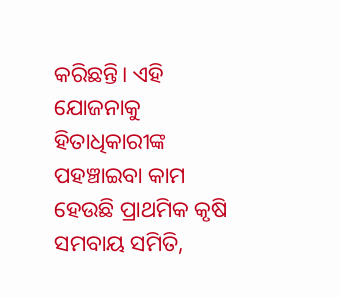କରିଛନ୍ତି। ଏହି ଯୋଜନାକୁ ହିତାଧିକାରୀଙ୍କ ପହଞ୍ଚାଇବା କାମ ହେଉଛି ପ୍ରାଥମିକ କୃଷି ସମବାୟ ସମିତି,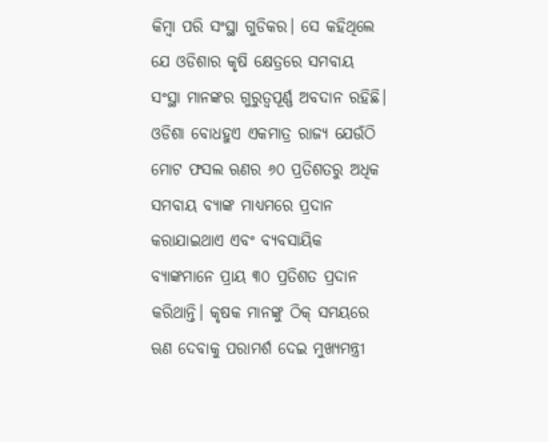କିମ୍ବା ପରି ସଂସ୍ଥା ଗୁଡିକର। ସେ କହିଥିଲେ ଯେ ଓଡିଶାର କୃଷି କ୍ଷେତ୍ରରେ ସମବାୟ ସଂସ୍ଥା ମାନଙ୍କର ଗୁରୁତ୍ୱପୂର୍ଣ୍ଣ ଅବଦାନ ରହିଛି। ଓଡିଶା ବୋଧହୁଏ ଏକମାତ୍ର ରାଜ୍ୟ ଯେଉଁଠି ମୋଟ ଫସଲ ଋଣର ୬୦ ପ୍ରତିଶତରୁ ଅଧିକ ସମବାୟ ବ୍ୟାଙ୍କ ମାଧ୍ୟମରେ ପ୍ରଦାନ କରାଯାଇଥାଏ ଏବଂ ବ୍ୟବସାୟିକ ବ୍ୟାଙ୍କମାନେ ପ୍ରାୟ ୩୦ ପ୍ରତିଶତ ପ୍ରଦାନ କରିଥାନ୍ତି। କୃଷକ ମାନଙ୍କୁ ଠିକ୍ ସମୟରେ ଋଣ ଦେବାକୁ ପରାମର୍ଶ ଦେଇ ମୁଖ୍ୟମନ୍ତ୍ରୀ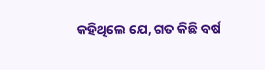କହିଥିଲେ ଯେ, ଗତ କିଛି ବର୍ଷ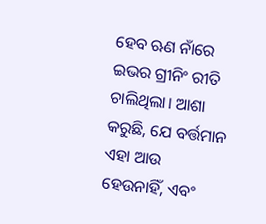ହେବ ଋଣ ନାଁରେ ଇଭର ଗ୍ରୀନିଂ ରୀତି ଚାଲିଥିଲା। ଆଶା କରୁଛି, ଯେ ବର୍ତ୍ତମାନ ଏହା ଆଉ ହେଉନାହିଁ, ଏବଂ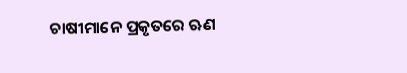ଚାଷୀମାନେ ପ୍ରକୃତରେ ଋଣ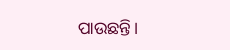ପାଉଛନ୍ତି।